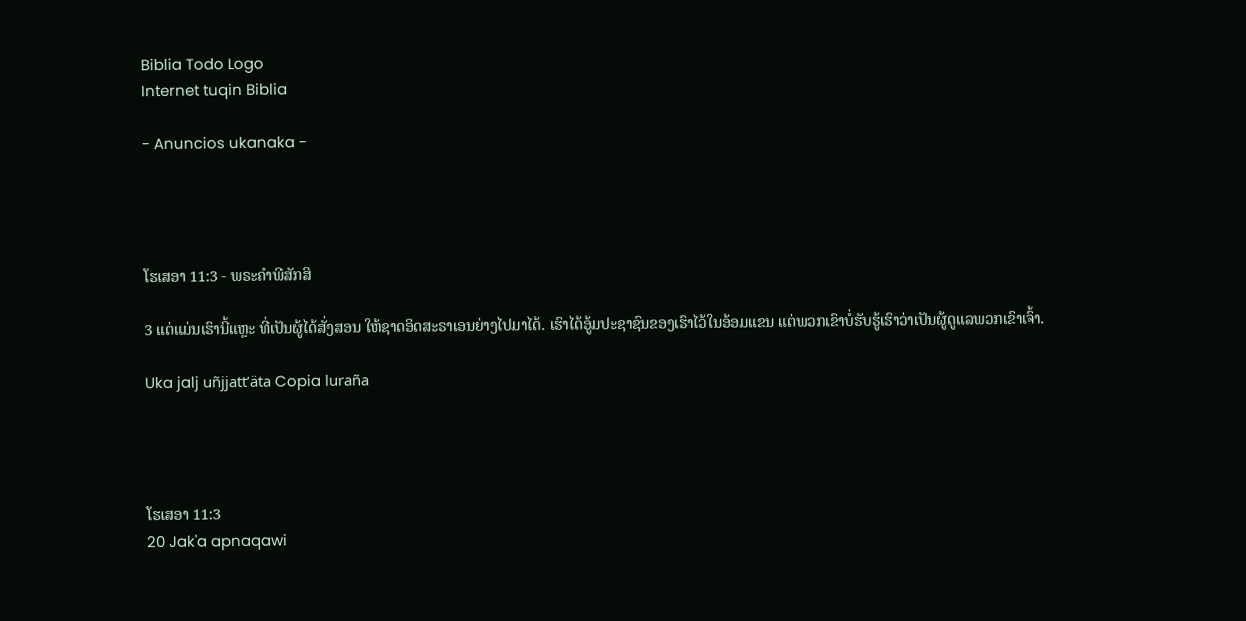Biblia Todo Logo
Internet tuqin Biblia

- Anuncios ukanaka -




ໂຮເສອາ 11:3 - ພຣະຄຳພີສັກສິ

3 ແຕ່ແມ່ນເຮົານີ້ແຫຼະ ທີ່ເປັນຜູ້ໄດ້ສັ່ງສອນ ໃຫ້ຊາດອິດສະຣາເອນຍ່າງໄປມາໄດ້. ເຮົາໄດ້ອູ້ມປະຊາຊົນຂອງເຮົາໄວ້ໃນອ້ອມແຂນ ແຕ່ພວກເຂົາບໍ່ຮັບຮູ້ເຮົາວ່າເປັນຜູ້ດູແລພວກເຂົາເຈົ້າ.

Uka jalj uñjjattʼäta Copia luraña




ໂຮເສອາ 11:3
20 Jak'a apnaqawi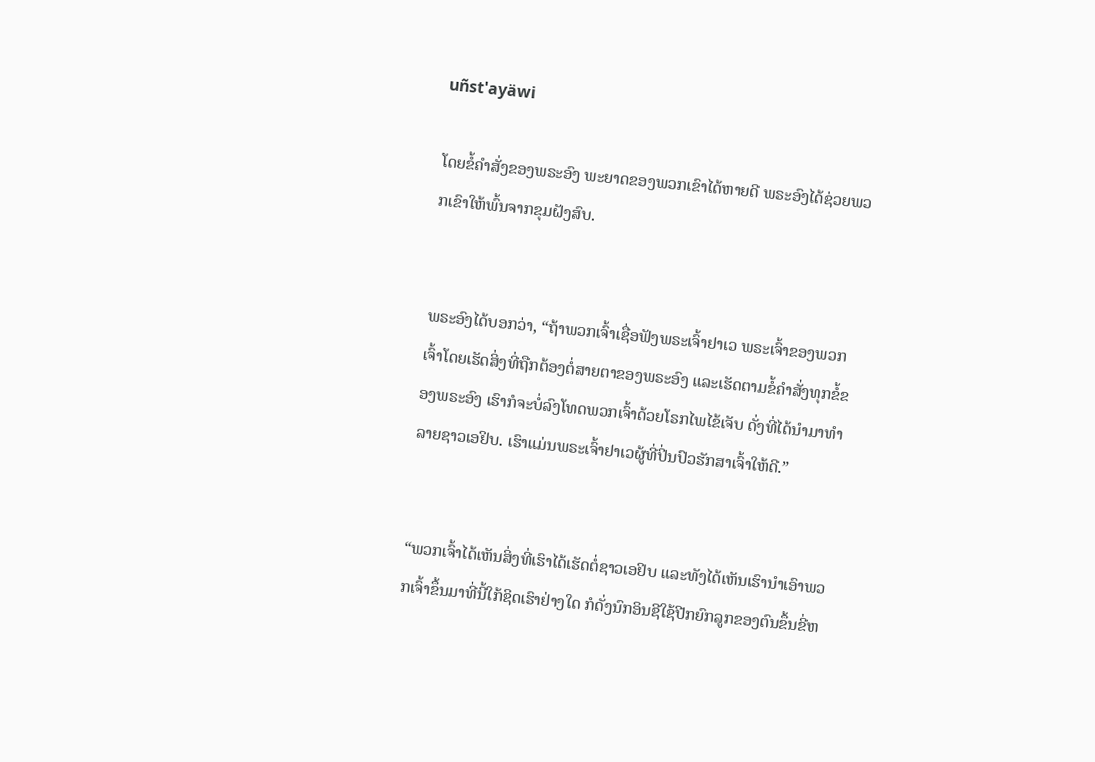uñst'ayäwi

ໂດຍຂໍ້ຄຳສັ່ງຂອງພຣະອົງ ພະຍາດຂອງພວກເຂົາໄດ້ຫາຍດີ ພຣະອົງໄດ້ຊ່ວຍພວກເຂົາໃຫ້ພົ້ນຈາກຂຸມຝັງສົບ.


ພຣະອົງໄດ້ບອກວ່າ, “ຖ້າພວກເຈົ້າເຊື່ອຟັງພຣະເຈົ້າຢາເວ ພຣະເຈົ້າຂອງພວກເຈົ້າໂດຍເຮັດສິ່ງທີ່ຖືກຕ້ອງຕໍ່ສາຍຕາຂອງພຣະອົງ ແລະເຮັດຕາມຂໍ້ຄຳສັ່ງທຸກຂໍ້ຂອງພຣະອົງ ເຮົາກໍຈະບໍ່ລົງໂທດພວກເຈົ້າດ້ວຍໂຣກໄພໄຂ້ເຈັບ ດັ່ງທີ່ໄດ້ນຳມາທຳລາຍຊາວເອຢິບ. ເຮົາແມ່ນພຣະເຈົ້າຢາເວຜູ້ທີ່ປິ່ນປົວຮັກສາເຈົ້າໃຫ້ດີ.”


“ພວກເຈົ້າໄດ້ເຫັນສິ່ງທີ່ເຮົາໄດ້ເຮັດຕໍ່ຊາວເອຢິບ ແລະທັງໄດ້ເຫັນເຮົານຳເອົາພວກເຈົ້າຂຶ້ນມາທີ່ນີ້ໃກ້ຊິດເຮົາຢ່າງໃດ ກໍດັ່ງນົກອິນຊີໃຊ້ປີກຍົກລູກຂອງຕົນຂຶ້ນຂີ່ຫ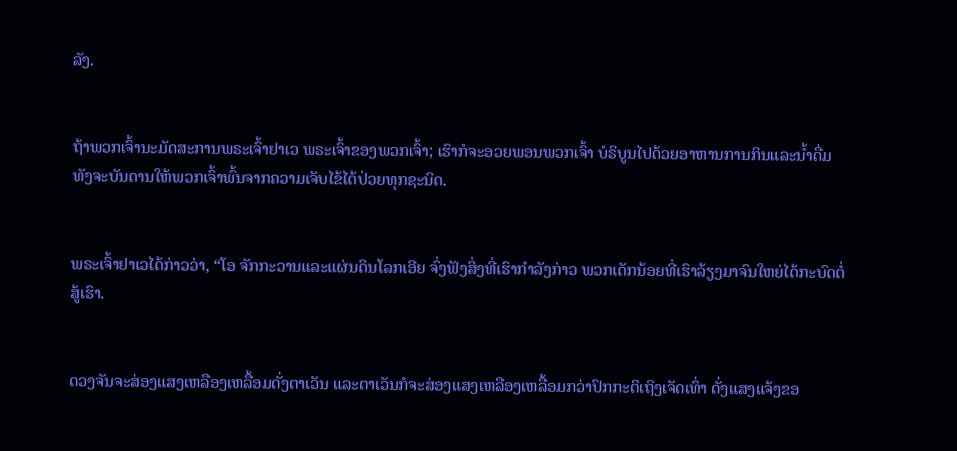ລັງ.


ຖ້າພວກເຈົ້ານະມັດສະການພຣະເຈົ້າຢາເວ ພຣະເຈົ້າຂອງພວກເຈົ້າ; ເຮົາກໍຈະອວຍພອນພວກເຈົ້າ ບໍຣິບູນໄປດ້ວຍອາຫານການກິນແລະນໍ້າດື່ມ ທັງຈະບັນດານໃຫ້ພວກເຈົ້າພົ້ນຈາກຄວາມເຈັບໄຂ້ໄດ້ປ່ວຍທຸກຊະນິດ.


ພຣະເຈົ້າຢາເວໄດ້ກ່າວວ່າ, “ໂອ ຈັກກະວານແລະແຜ່ນດິນໂລກເອີຍ ຈົ່ງຟັງສິ່ງທີ່ເຮົາກຳລັງກ່າວ ພວກເດັກນ້ອຍທີ່ເຮົາລ້ຽງມາຈົນໃຫຍ່ໄດ້ກະບົດຕໍ່ສູ້ເຮົາ.


ດວງຈັນຈະສ່ອງແສງເຫລືອງເຫລື້ອມດັ່ງຕາເວັນ ແລະຕາເວັນກໍຈະສ່ອງແສງເຫລືອງເຫລື້ອມກວ່າປົກກະຕິເຖິງເຈັດເທົ່າ ດັ່ງແສງແຈ້ງຂອ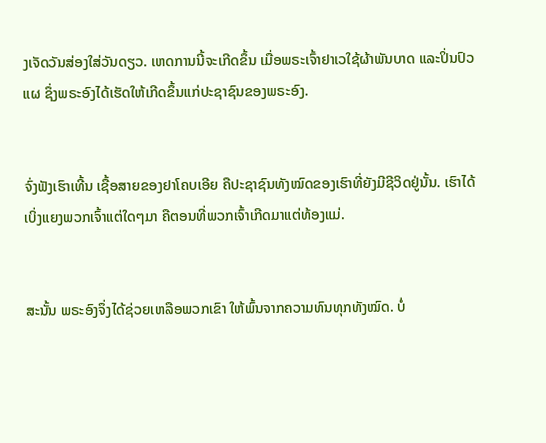ງເຈັດວັນສ່ອງໃສ່ວັນດຽວ. ເຫດການນີ້ຈະເກີດຂຶ້ນ ເມື່ອພຣະເຈົ້າຢາເວໃຊ້ຜ້າພັນບາດ ແລະປິ່ນປົວແຜ ຊຶ່ງພຣະອົງໄດ້ເຮັດໃຫ້ເກີດຂຶ້ນແກ່ປະຊາຊົນຂອງພຣະອົງ.


ຈົ່ງຟັງເຮົາເທີ້ນ ເຊື້ອສາຍຂອງຢາໂຄບເອີຍ ຄືປະຊາຊົນທັງໝົດຂອງເຮົາທີ່ຍັງມີຊີວິດຢູ່ນັ້ນ. ເຮົາໄດ້ເບິ່ງແຍງພວກເຈົ້າແຕ່ໃດໆມາ ຄືຕອນທີ່ພວກເຈົ້າເກີດມາແຕ່ທ້ອງແມ່.


ສະນັ້ນ ພຣະອົງຈຶ່ງໄດ້ຊ່ວຍເຫລືອພວກເຂົາ ໃຫ້ພົ້ນຈາກຄວາມທົນທຸກທັງໝົດ. ບໍ່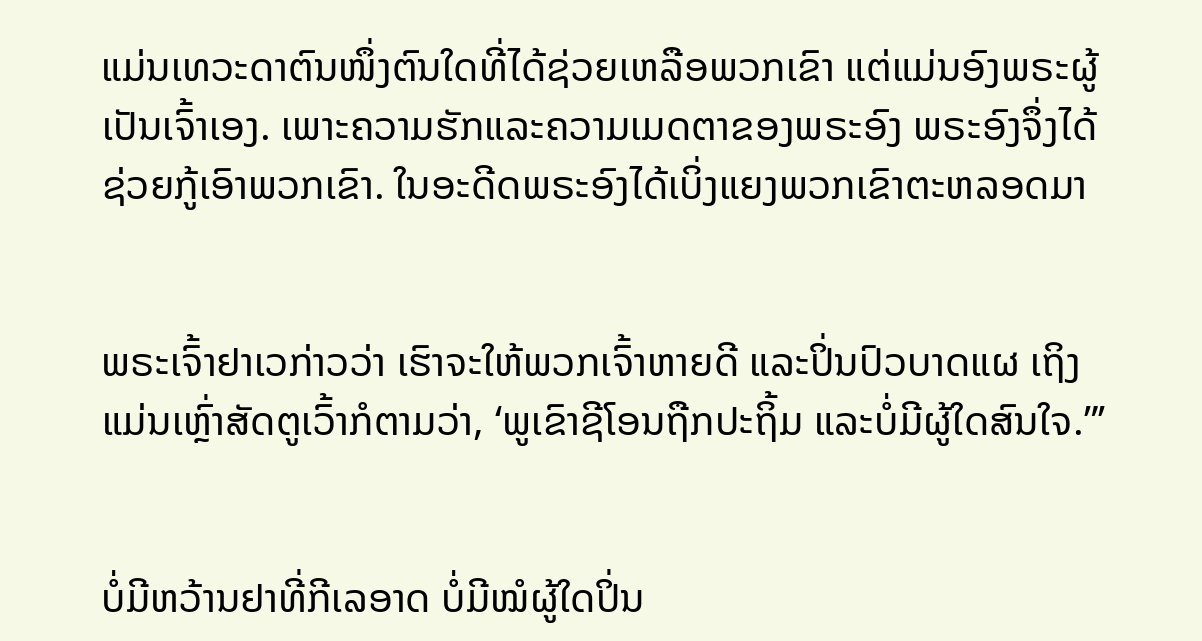ແມ່ນເທວະດາຕົນໜຶ່ງຕົນໃດທີ່ໄດ້ຊ່ວຍເຫລືອພວກເຂົາ ແຕ່ແມ່ນອົງພຣະຜູ້ເປັນເຈົ້າເອງ. ເພາະຄວາມຮັກແລະຄວາມເມດຕາຂອງພຣະອົງ ພຣະອົງຈຶ່ງໄດ້ຊ່ວຍກູ້ເອົາພວກເຂົາ. ໃນອະດີດພຣະອົງໄດ້ເບິ່ງແຍງພວກເຂົາຕະຫລອດມາ


ພຣະເຈົ້າຢາເວກ່າວວ່າ ເຮົາຈະໃຫ້ພວກເຈົ້າຫາຍດີ ແລະປິ່ນປົວບາດແຜ ເຖິງແມ່ນເຫຼົ່າສັດຕູເວົ້າກໍຕາມວ່າ, ‘ພູເຂົາຊີໂອນຖືກປະຖິ້ມ ແລະບໍ່ມີຜູ້ໃດສົນໃຈ.”’


ບໍ່ມີຫວ້ານຢາທີ່ກີເລອາດ ບໍ່ມີໝໍຜູ້ໃດປິ່ນ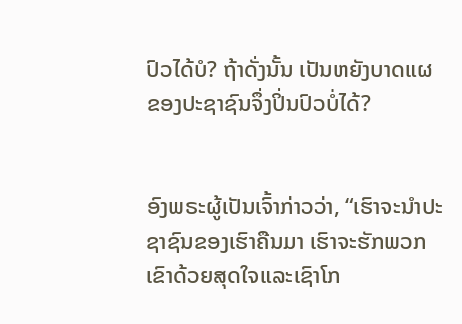ປົວໄດ້ບໍ? ຖ້າດັ່ງນັ້ນ ເປັນຫຍັງບາດແຜຂອງປະຊາຊົນຈຶ່ງປິ່ນປົວບໍ່ໄດ້?


ອົງພຣະຜູ້ເປັນເຈົ້າກ່າວວ່າ, “ເຮົາຈະນຳປະຊາຊົນຂອງເຮົາຄືນມາ ເຮົາຈະຮັກພວກເຂົາດ້ວຍສຸດໃຈແລະເຊົາໂກ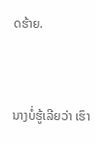ດຮ້າຍ.


ນາງບໍ່ຮູ້ເລີຍວ່າ ເຮົາ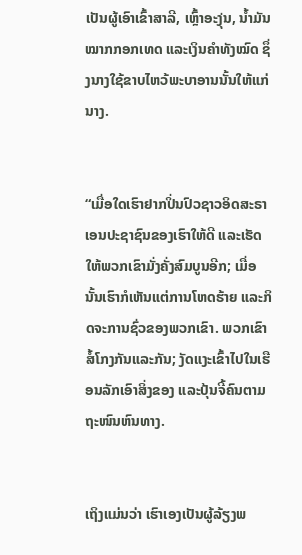ເປັນຜູ້ເອົາເຂົ້າສາລີ, ເຫຼົ້າອະງຸ່ນ, ນໍ້າມັນໝາກກອກເທດ ແລະເງິນຄຳທັງໝົດ ຊຶ່ງນາງໃຊ້ຂາບໄຫວ້ພະບາອານນັ້ນໃຫ້ແກ່ນາງ.


“ເມື່ອໃດເຮົາຢາກປິ່ນປົວຊາວອິດສະຣາເອນປະຊາຊົນຂອງເຮົາໃຫ້ດີ ແລະເຮັດໃຫ້ພວກເຂົາມັ່ງຄັ່ງສົມບູນອີກ; ເມື່ອນັ້ນເຮົາກໍເຫັນແຕ່ການໂຫດຮ້າຍ ແລະກິດຈະການຊົ່ວຂອງພວກເຂົາ. ພວກເຂົາສໍ້ໂກງກັນແລະກັນ; ງັດແງະເຂົ້າໄປໃນເຮືອນລັກເອົາສິ່ງຂອງ ແລະປຸ້ນຈີ້ຄົນຕາມຖະໜົນຫົນທາງ.


ເຖິງແມ່ນວ່າ ເຮົາເອງເປັນຜູ້ລ້ຽງພ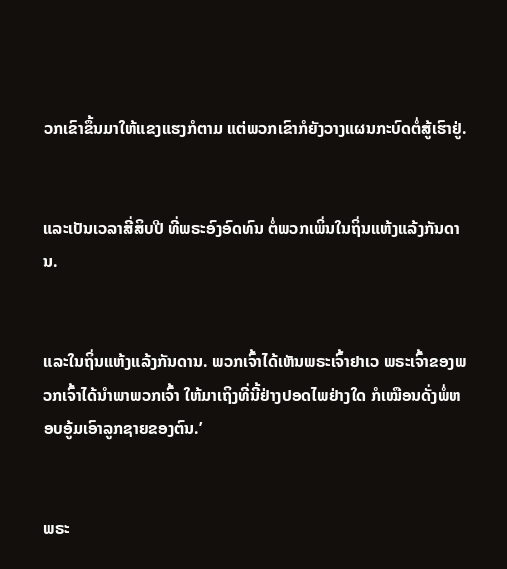ວກເຂົາຂຶ້ນມາໃຫ້ແຂງແຮງກໍຕາມ ແຕ່ພວກເຂົາກໍຍັງວາງແຜນກະບົດຕໍ່ສູ້ເຮົາຢູ່.


ແລະເປັນເວລາສີ່ສິບປີ ທີ່ພຣະອົງອົດທົນ ຕໍ່ພວກເພິ່ນໃນຖິ່ນແຫ້ງແລ້ງກັນດານ.


ແລະໃນຖິ່ນແຫ້ງແລ້ງກັນດານ. ພວກເຈົ້າໄດ້ເຫັນພຣະເຈົ້າຢາເວ ພຣະເຈົ້າຂອງພວກເຈົ້າໄດ້ນຳພາພວກເຈົ້າ ໃຫ້ມາເຖິງທີ່ນີ້ຢ່າງປອດໄພຢ່າງໃດ ກໍເໝືອນດັ່ງພໍ່ຫອບອູ້ມເອົາລູກຊາຍຂອງຕົນ.’


ພຣະ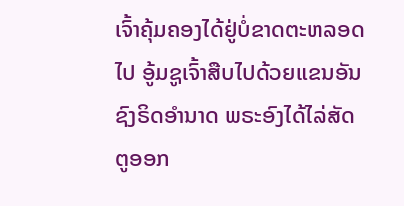ເຈົ້າຄຸ້ມຄອງໄດ້ຢູ່ບໍ່ຂາດຕະຫລອດໄປ ອູ້ມຊູເຈົ້າສືບໄປດ້ວຍແຂນອັນຊົງຣິດອຳນາດ ພຣະອົງໄດ້ໄລ່ສັດຕູອອກ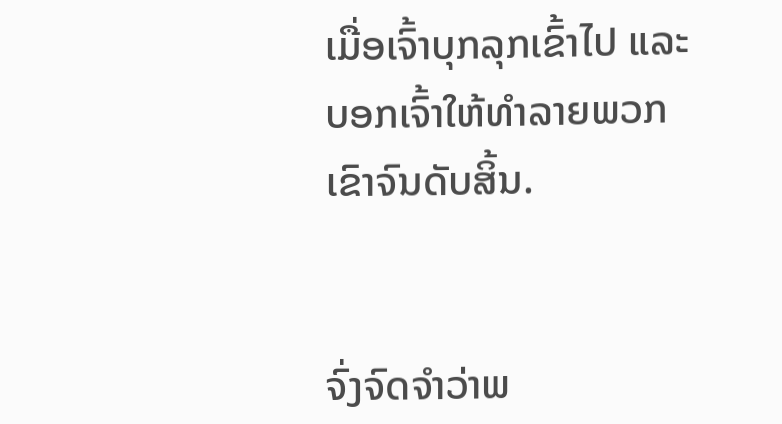ເມື່ອເຈົ້າບຸກລຸກເຂົ້າໄປ ແລະບອກເຈົ້າໃຫ້ທຳລາຍພວກເຂົາຈົນດັບສິ້ນ.


ຈົ່ງຈົດຈຳວ່າພ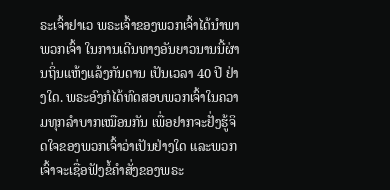ຣະເຈົ້າຢາເວ ພຣະເຈົ້າຂອງພວກເຈົ້າໄດ້ນຳພາພວກເຈົ້າ ໃນການເດີນທາງອັນຍາວນານນີ້ຜ່ານຖິ່ນແຫ້ງແລ້ງກັນດານ ເປັນເວລາ 40 ປີ ຢ່າງໃດ. ພຣະອົງກໍໄດ້ທົດສອບພວກເຈົ້າໃນຄວາມທຸກລຳບາກເໝືອນກັນ ເພື່ອຢາກຈະຢັ່ງຮູ້ຈິດໃຈຂອງພວກເຈົ້າວ່າເປັນຢ່າງໃດ ແລະພວກເຈົ້າຈະເຊື່ອຟັງຂໍ້ຄຳສັ່ງຂອງພຣະ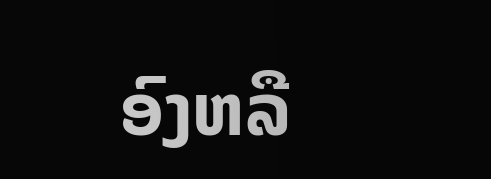ອົງຫລື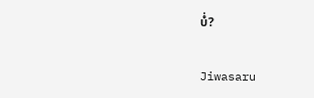ບໍ່?


Jiwasaru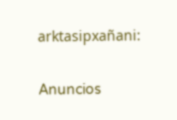arktasipxañani:

Anuncios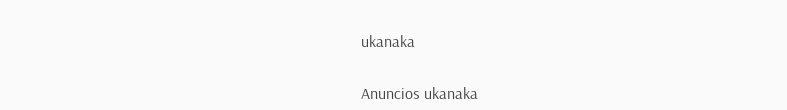ukanaka


Anuncios ukanaka